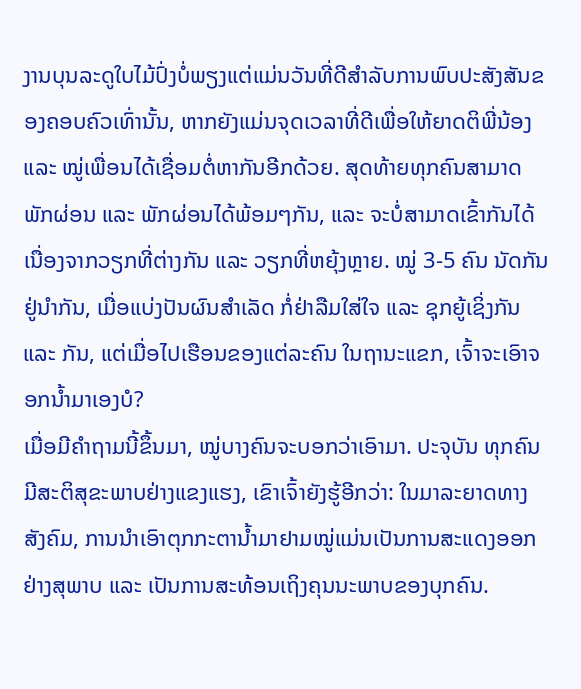ງານບຸນລະດູໃບໄມ້ປົ່ງບໍ່ພຽງແຕ່ແມ່ນວັນທີ່ດີສຳລັບການພົບປະສັງສັນຂອງຄອບຄົວເທົ່ານັ້ນ, ຫາກຍັງແມ່ນຈຸດເວລາທີ່ດີເພື່ອໃຫ້ຍາດຕິພີ່ນ້ອງ ແລະ ໝູ່ເພື່ອນໄດ້ເຊື່ອມຕໍ່ຫາກັນອີກດ້ວຍ. ສຸດທ້າຍທຸກຄົນສາມາດພັກຜ່ອນ ແລະ ພັກຜ່ອນໄດ້ພ້ອມໆກັນ, ແລະ ຈະບໍ່ສາມາດເຂົ້າກັນໄດ້ເນື່ອງຈາກວຽກທີ່ຕ່າງກັນ ແລະ ວຽກທີ່ຫຍຸ້ງຫຼາຍ. ໝູ່ 3-5 ຄົນ ນັດກັນຢູ່ນຳກັນ, ເມື່ອແບ່ງປັນຜົນສຳເລັດ ກໍ່ຢ່າລືມໃສ່ໃຈ ແລະ ຊຸກຍູ້ເຊິ່ງກັນ ແລະ ກັນ, ແຕ່ເມື່ອໄປເຮືອນຂອງແຕ່ລະຄົນ ໃນຖານະແຂກ, ເຈົ້າຈະເອົາຈອກນ້ຳມາເອງບໍ?
ເມື່ອມີຄຳຖາມນີ້ຂຶ້ນມາ, ໝູ່ບາງຄົນຈະບອກວ່າເອົາມາ. ປະຈຸບັນ ທຸກຄົນມີສະຕິສຸຂະພາບຢ່າງແຂງແຮງ, ເຂົາເຈົ້າຍັງຮູ້ອີກວ່າ: ໃນມາລະຍາດທາງສັງຄົມ, ການນຳເອົາຕຸກກະຕານ້ຳມາຢາມໝູ່ແມ່ນເປັນການສະແດງອອກຢ່າງສຸພາບ ແລະ ເປັນການສະທ້ອນເຖິງຄຸນນະພາບຂອງບຸກຄົນ.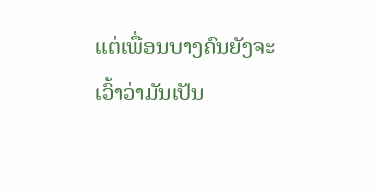ແຕ່ເພື່ອນບາງຄົນຍັງຈະເວົ້າວ່າມັນເປັນ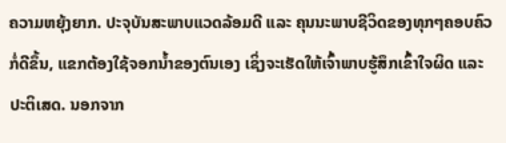ຄວາມຫຍຸ້ງຍາກ. ປະຈຸບັນສະພາບແວດລ້ອມດີ ແລະ ຄຸນນະພາບຊີວິດຂອງທຸກໆຄອບຄົວກໍ່ດີຂຶ້ນ, ແຂກຕ້ອງໃຊ້ຈອກນ້ຳຂອງຕົນເອງ ເຊິ່ງຈະເຮັດໃຫ້ເຈົ້າພາບຮູ້ສຶກເຂົ້າໃຈຜິດ ແລະ ປະຕິເສດ. ນອກຈາກ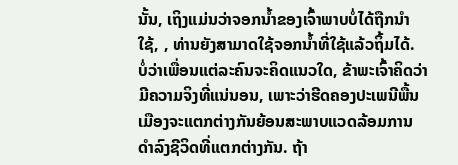ນັ້ນ, ເຖິງແມ່ນວ່າຈອກນ້ຳຂອງເຈົ້າພາບບໍ່ໄດ້ຖືກນໍາໃຊ້, , ທ່ານຍັງສາມາດໃຊ້ຈອກນ້ຳທີ່ໃຊ້ແລ້ວຖິ້ມໄດ້.
ບໍ່ວ່າເພື່ອນແຕ່ລະຄົນຈະຄິດແນວໃດ, ຂ້າພະເຈົ້າຄິດວ່າມີຄວາມຈິງທີ່ແນ່ນອນ, ເພາະວ່າຮີດຄອງປະເພນີພື້ນເມືອງຈະແຕກຕ່າງກັນຍ້ອນສະພາບແວດລ້ອມການດໍາລົງຊີວິດທີ່ແຕກຕ່າງກັນ. ຖ້າ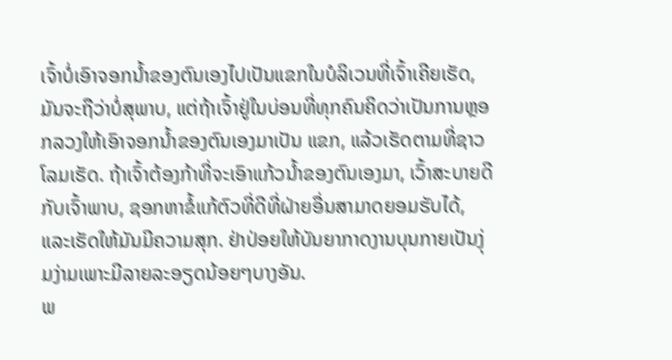ເຈົ້າບໍ່ເອົາຈອກນໍ້າຂອງຕົນເອງໄປເປັນແຂກໃນບໍລິເວນທີ່ເຈົ້າເຄີຍເຮັດ, ມັນຈະຖືວ່າບໍ່ສຸພາບ, ແຕ່ຖ້າເຈົ້າຢູ່ໃນບ່ອນທີ່ທຸກຄົນຄິດວ່າເປັນການຫຼອກລວງໃຫ້ເອົາຈອກນໍ້າຂອງຕົນເອງມາເປັນ ແຂກ, ແລ້ວເຮັດຕາມທີ່ຊາວໂລມເຮັດ. ຖ້າເຈົ້າຕ້ອງກ້າທີ່ຈະເອົາແກ້ວນໍ້າຂອງຕົນເອງມາ, ເວົ້າສະບາຍດີກັບເຈົ້າພາບ, ຊອກຫາຂໍ້ແກ້ຕົວທີ່ດີທີ່ຝ່າຍອື່ນສາມາດຍອມຮັບໄດ້, ແລະເຮັດໃຫ້ມັນມີຄວາມສຸກ. ຢ່າປ່ອຍໃຫ້ບັນຍາກາດງານບຸນກາຍເປັນງຸ່ມງ່າມເພາະມີລາຍລະອຽດນ້ອຍໆບາງອັນ.
ພ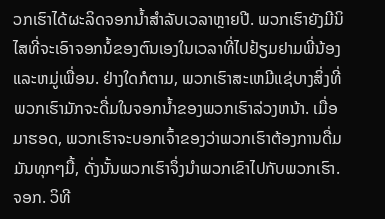ວກເຮົາໄດ້ຜະລິດຈອກນ້ຳສໍາລັບເວລາຫຼາຍປີ. ພວກເຮົາຍັງມີນິໄສທີ່ຈະເອົາຈອກນ້ໍຂອງຕົນເອງໃນເວລາທີ່ໄປຢ້ຽມຢາມພີ່ນ້ອງແລະຫມູ່ເພື່ອນ. ຢ່າງໃດກໍຕາມ, ພວກເຮົາສະເຫມີແຊ່ບາງສິ່ງທີ່ພວກເຮົາມັກຈະດື່ມໃນຈອກນ້ຳຂອງພວກເຮົາລ່ວງຫນ້າ. ເມື່ອມາຮອດ, ພວກເຮົາຈະບອກເຈົ້າຂອງວ່າພວກເຮົາຕ້ອງການດື່ມມັນທຸກໆມື້, ດັ່ງນັ້ນພວກເຮົາຈຶ່ງນໍາພວກເຂົາໄປກັບພວກເຮົາ. ຈອກ. ວິທີ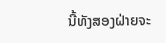ນີ້ທັງສອງຝ່າຍຈະ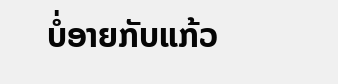ບໍ່ອາຍກັບແກ້ວ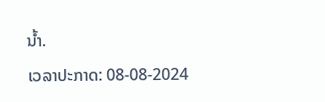ນ້ຳ.
ເວລາປະກາດ: 08-08-2024